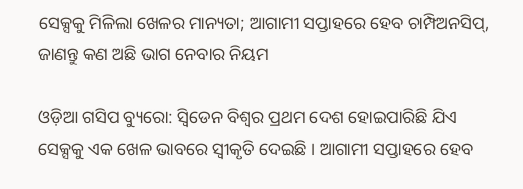ସେକ୍ସକୁ ମିଳିଲା ଖେଳର ମାନ୍ୟତା; ଆଗାମୀ ସପ୍ତାହରେ ହେବ ଚାମ୍ପିଅନସିପ୍, ଜାଣନ୍ତୁ କଣ ଅଛି ଭାଗ ନେବାର ନିୟମ

ଓଡ଼ିଆ ଗସିପ ବ୍ୟୁରୋ: ସ୍ୱିଡେନ ବିଶ୍ୱର ପ୍ରଥମ ଦେଶ ହୋଇପାରିଛି ଯିଏ ସେକ୍ସକୁ ଏକ ଖେଳ ଭାବରେ ସ୍ୱୀକୃତି ଦେଇଛି । ଆଗାମୀ ସପ୍ତାହରେ ହେବ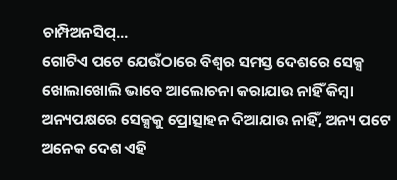ଚାମ୍ପିଅନସିପ୍...
ଗୋଟିଏ ପଟେ ଯେଉଁଠାରେ ବିଶ୍ବର ସମସ୍ତ ଦେଶରେ ସେକ୍ସ ଖୋଲାଖୋଲି ଭାବେ ଆଲୋଚନା କରାଯାଉ ନାହିଁ କିମ୍ବା ଅନ୍ୟପକ୍ଷରେ ସେକ୍ସକୁ ପ୍ରୋତ୍ସାହନ ଦିଆଯାଉ ନାହିଁ, ଅନ୍ୟ ପଟେ ଅନେକ ଦେଶ ଏହି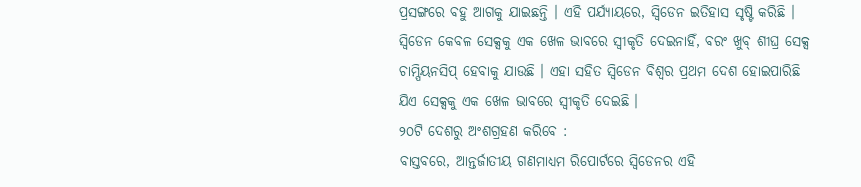ପ୍ରସଙ୍ଗରେ ବହୁ ଆଗକୁ ଯାଇଛନ୍ତି । ଏହି ପର୍ଯ୍ୟାୟରେ, ସ୍ୱିଡେନ ଇତିହାସ ସୃଷ୍ଟି କରିଛି ।
ସ୍ୱିଡେନ କେବଳ ସେକ୍ସକୁ ଏକ ଖେଳ ଭାବରେ ସ୍ୱୀକୃତି ଦେଇନାହିଁ, ବରଂ ଖୁବ୍ ଶୀଘ୍ର ସେକ୍ସ ଚାମ୍ପିୟନସିପ୍ ହେବାକୁ ଯାଉଛି । ଏହା ସହିତ ସ୍ୱିଡେନ ବିଶ୍ୱର ପ୍ରଥମ ଦେଶ ହୋଇପାରିଛି ଯିଏ ସେକ୍ସକୁ ଏକ ଖେଳ ଭାବରେ ସ୍ୱୀକୃତି ଦେଇଛି ।
୨୦ଟି ଦେଶରୁ ଅଂଶଗ୍ରହଣ କରିବେ :
ବାସ୍ତବରେ, ଆନ୍ତର୍ଜାତୀୟ ଗଣମାଧ୍ୟମ ରିପୋର୍ଟରେ ସ୍ୱିଡେନର ଏହି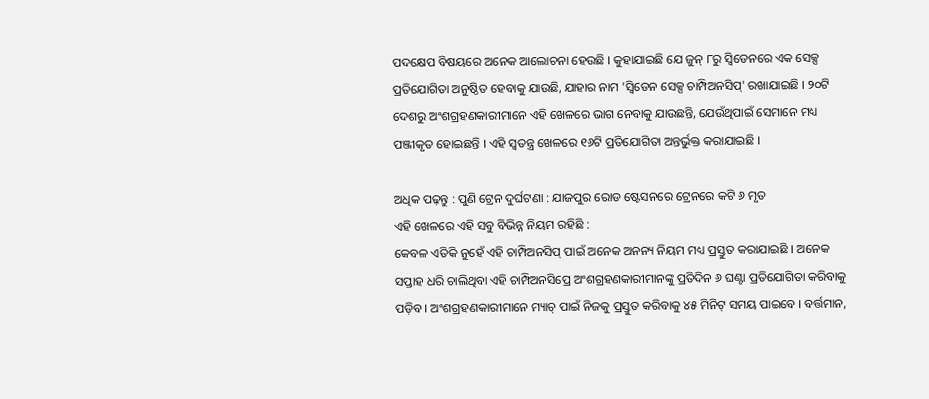ପଦକ୍ଷେପ ବିଷୟରେ ଅନେକ ଆଲୋଚନା ହେଉଛି । କୁହାଯାଇଛି ଯେ ଜୁନ୍ ୮ରୁ ସ୍ୱିଡେନରେ ଏକ ସେକ୍ସ ପ୍ରତିଯୋଗିତା ଅନୁଷ୍ଠିତ ହେବାକୁ ଯାଉଛି, ଯାହାର ନାମ 'ସ୍ୱିଡେନ ସେକ୍ସ ଚାମ୍ପିଅନସିପ୍' ରଖାଯାଇଛି । ୨୦ଟି ଦେଶରୁ ଅଂଶଗ୍ରହଣକାରୀମାନେ ଏହି ଖେଳରେ ଭାଗ ନେବାକୁ ଯାଉଛନ୍ତି, ଯେଉଁଥିପାଇଁ ସେମାନେ ମଧ୍ୟ ପଞ୍ଜୀକୃତ ହୋଇଛନ୍ତି । ଏହି ସ୍ୱତନ୍ତ୍ର ଖେଳରେ ୧୬ଟି ପ୍ରତିଯୋଗିତା ଅନ୍ତର୍ଭୁକ୍ତ କରାଯାଇଛି ।

ଅଧିକ ପଢ଼ନ୍ତୁ : ପୁଣି ଟ୍ରେନ ଦୁର୍ଘଟଣା : ଯାଜପୁର ରୋଡ ଷ୍ଟେସନରେ ଟ୍ରେନରେ କଟି ୬ ମୃତ
ଏହି ଖେଳରେ ଏହି ସବୁ ବିଭିନ୍ନ ନିୟମ ରହିଛି :
କେବଳ ଏତିକି ନୁହେଁ ଏହି ଚାମ୍ପିଅନସିପ୍ ପାଇଁ ଅନେକ ଅନନ୍ୟ ନିୟମ ମଧ୍ୟ ପ୍ରସ୍ତୁତ କରାଯାଇଛି । ଅନେକ ସପ୍ତାହ ଧରି ଚାଲିଥିବା ଏହି ଚାମ୍ପିଅନସିପ୍ରେ ଅଂଶଗ୍ରହଣକାରୀମାନଙ୍କୁ ପ୍ରତିଦିନ ୬ ଘଣ୍ଟା ପ୍ରତିଯୋଗିତା କରିବାକୁ ପଡ଼ିବ । ଅଂଶଗ୍ରହଣକାରୀମାନେ ମ୍ୟାଚ୍ ପାଇଁ ନିଜକୁ ପ୍ରସ୍ତୁତ କରିବାକୁ ୪୫ ମିନିଟ୍ ସମୟ ପାଇବେ । ବର୍ତ୍ତମାନ,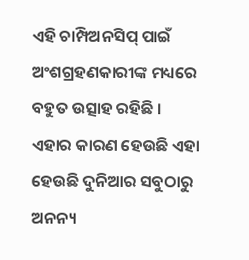ଏହି ଚାମ୍ପିଅନସିପ୍ ପାଇଁ ଅଂଶଗ୍ରହଣକାରୀଙ୍କ ମଧ୍ୟରେ ବହୁତ ଉତ୍ସାହ ରହିଛି । ଏହାର କାରଣ ହେଉଛି ଏହା ହେଉଛି ଦୁନିଆର ସବୁଠାରୁ ଅନନ୍ୟ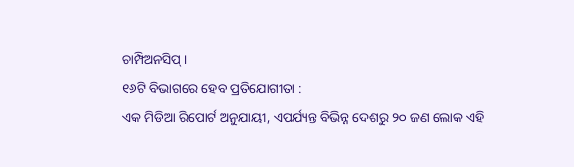ଚାମ୍ପିଅନସିପ୍ ।
୧୬ଟି ବିଭାଗରେ ହେବ ପ୍ରତିଯୋଗୀତା :
ଏକ ମିଡିଆ ରିପୋର୍ଟ ଅନୁଯାୟୀ, ଏପର୍ଯ୍ୟନ୍ତ ବିଭିନ୍ନ ଦେଶରୁ ୨୦ ଜଣ ଲୋକ ଏହି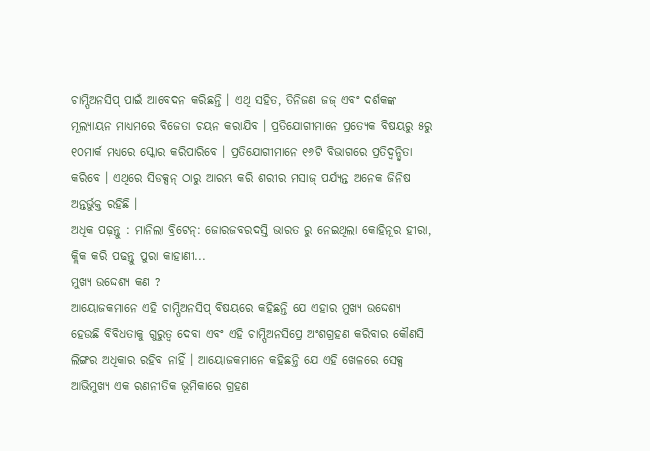ଚାମ୍ପିଅନସିପ୍ ପାଇଁ ଆବେଦନ କରିଛନ୍ତି । ଏଥି ସହିତ, ତିନିଜଣ ଜଜ୍ ଏବଂ ଦର୍ଶକଙ୍କ ମୂଲ୍ୟାୟନ ମାଧ୍ୟମରେ ବିଜେତା ଚୟନ କରାଯିବ । ପ୍ରତିଯୋଗୀମାନେ ପ୍ରତ୍ୟେକ ବିଷୟରୁ ୫ରୁ ୧୦ମାର୍କ ମଧ୍ୟରେ ସ୍କୋର କରିପାରିବେ । ପ୍ରତିଯୋଗୀମାନେ ୧୬ଟି ବିଭାଗରେ ପ୍ରତିଦ୍ୱନ୍ଦ୍ୱିତା କରିବେ । ଏଥିରେ ସିଡକ୍ସନ୍ ଠାରୁ ଆରମ୍ଭ କରି ଶରୀର ମସାଜ୍ ପର୍ଯ୍ୟନ୍ତ ଅନେକ ଜିନିଷ ଅନ୍ତର୍ଭୁକ୍ତ ରହିଛି ।
ଅଧିକ ପଢ଼ନ୍ତୁ : ମାନିଲା ବ୍ରିଟେନ୍: ଜୋରଜବରଦସ୍ତି ଭାରତ ରୁ ନେଇଥିଲା କୋହିନୂର ହୀରା, କ୍ଲିକ କରି ପଢନ୍ତୁ ପୁରା କାହାଣୀ...
ମୁଖ୍ୟ ଉଦ୍ଦେଶ୍ୟ କଣ ?
ଆୟୋଜକମାନେ ଏହି ଚାମ୍ପିଅନସିପ୍ ବିଷୟରେ କହିଛନ୍ତି ଯେ ଏହାର ମୁଖ୍ୟ ଉଦ୍ଦେଶ୍ୟ ହେଉଛି ବିବିଧତାକୁ ଗୁରୁତ୍ୱ ଦେବା ଏବଂ ଏହି ଚାମ୍ପିଅନସିପ୍ରେ ଅଂଶଗ୍ରହଣ କରିବାର କୌଣସି ଲିଙ୍ଗର ଅଧିକାର ରହିବ ନାହିଁ । ଆୟୋଜକମାନେ କହିଛନ୍ତି ଯେ ଏହି ଖେଳରେ ସେକ୍ସ ଆଭିମୁଖ୍ୟ ଏକ ରଣନୀତିକ ଭୂମିକାରେ ଗ୍ରହଣ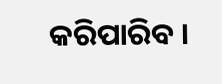କରିପାରିବ ।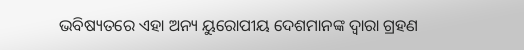ଭବିଷ୍ୟତରେ ଏହା ଅନ୍ୟ ୟୁରୋପୀୟ ଦେଶମାନଙ୍କ ଦ୍ୱାରା ଗ୍ରହଣ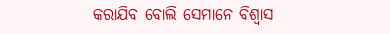କରାଯିବ ବୋଲି ସେମାନେ ବିଶ୍ୱାସ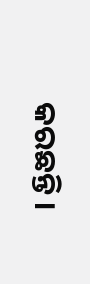କରଛନ୍ତି ।